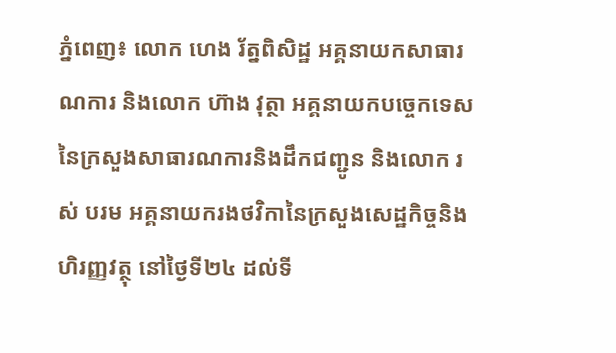ភ្នំពេញ៖ លោក ហេង រ័ត្នពិសិដ្ឋ អគ្គនាយកសាធារណការ និងលោក ហ៊ាង វុត្ថា អគ្គនាយកបច្ចេកទេសនៃក្រសួងសាធារណការនិងដឹកជញ្ជូន និងលោក រស់ បរម អគ្គនាយករងថវិកានៃក្រសួងសេដ្ឋកិច្ចនិងហិរញ្ញវត្ថុ នៅថ្ងៃទី២៤ ដល់ទី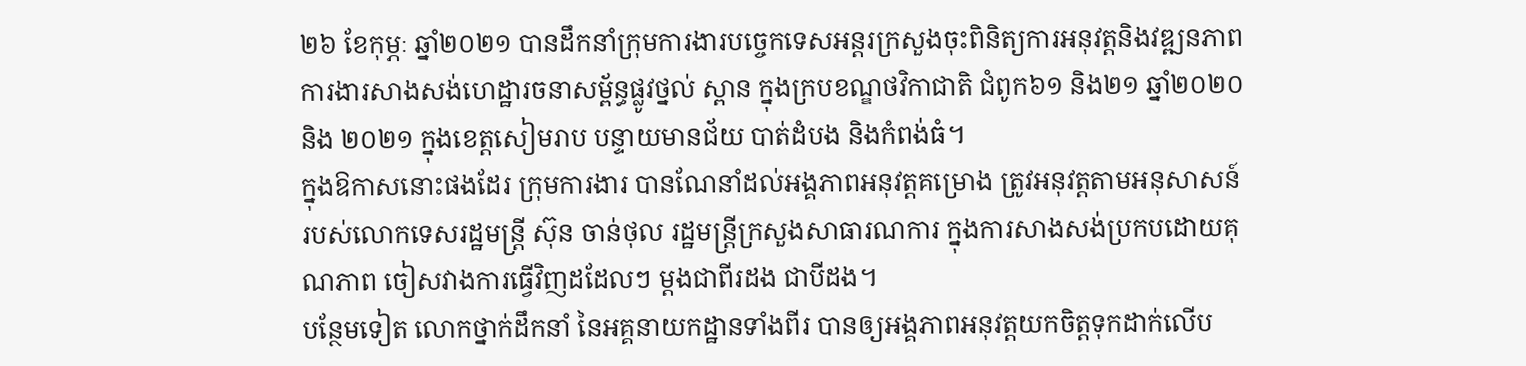២៦ ខែកុម្ភៈ ឆ្នាំ២០២១ បានដឹកនាំក្រុមការងារបច្ចេកទេសអន្តរក្រសួងចុះពិនិត្យការអនុវត្តនិងវឌ្ឍនភាពការងារសាងសង់ហេដ្ឋារចនាសម្ព័ន្ធផ្លូវថ្នល់ ស្ពាន ក្នុងក្របខណ្ឌថវិកាជាតិ ជំពូក៦១ និង២១ ឆ្នាំ២០២០ និង ២០២១ ក្នុងខេត្តសៀមរាប បន្ទាយមានជ័យ បាត់ដំបង និងកំពង់ធំ។
ក្នុងឱកាសនោះផងដែរ ក្រុមការងារ បានណែនាំដល់អង្គភាពអនុវត្តគម្រោង ត្រូវអនុវត្តតាមអនុសាសន៍របស់លោកទេសរដ្ឋមន្រ្តី ស៊ុន ចាន់ថុល រដ្ឋមន្ត្រីក្រសួងសាធារណការ ក្នុងការសាងសង់ប្រកបដោយគុណភាព ចៀសវាងការធ្វើវិញដដែលៗ ម្ដងជាពីរដង ជាបីដង។
បន្ថែមទៀត លោកថ្នាក់ដឹកនាំ នៃអគ្គនាយកដ្ឋានទាំងពីរ បានឲ្យអង្គភាពអនុវត្តយកចិត្តទុកដាក់លើប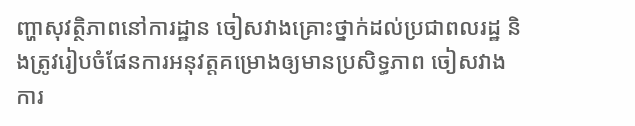ញ្ហាសុវត្ថិភាពនៅការដ្ឋាន ចៀសវាងគ្រោះថ្នាក់ដល់ប្រជាពលរដ្ឋ និងត្រូវរៀបចំផែនការអនុវត្តគម្រោងឲ្យមានប្រសិទ្ធភាព ចៀសវាងការ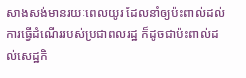សាងសង់មានរយៈពេលយូរ ដែលនាំឲ្យប៉ះពាល់ដល់ការធ្វើដំណើររបស់ប្រជាពលរដ្ឋ ក៏ដូចជាប៉ះពាល់ដល់សេដ្ឋកិ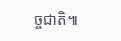ច្ចជាតិ៕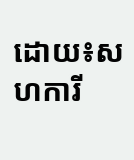ដោយ៖សហការី